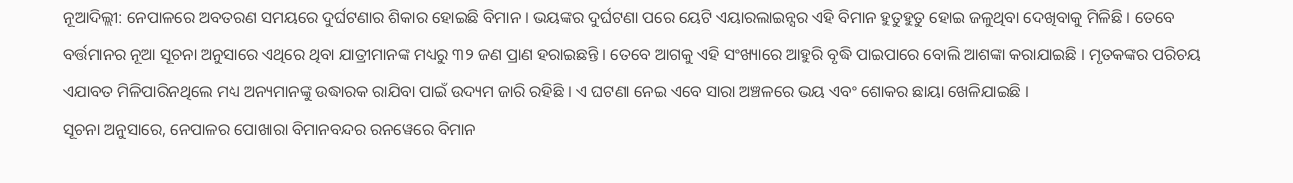ନୂଆଦିଲ୍ଲୀ: ନେପାଳରେ ଅବତରଣ ସମୟରେ ଦୁର୍ଘଟଣାର ଶିକାର ହୋଇଛି ବିମାନ । ଭୟଙ୍କର ଦୁର୍ଘଟଣା ପରେ ୟେଟି ଏୟାରଲାଇନ୍ସର ଏହି ବିମାନ ହୁତୁହୁତୁ ହୋଇ ଜଳୁଥିବା ଦେଖିବାକୁ ମିଳିଛି । ତେବେ ବର୍ତ୍ତମାନର ନୂଆ ସୂଚନା ଅନୁସାରେ ଏଥିରେ ଥିବା ଯାତ୍ରୀମାନଙ୍କ ମଧ୍ୟରୁ ୩୨ ଜଣ ପ୍ରାଣ ହରାଇଛନ୍ତି । ତେବେ ଆଗକୁ ଏହି ସଂଖ୍ୟାରେ ଆହୁରି ବୃଦ୍ଧି ପାଇପାରେ ବୋଲି ଆଶଙ୍କା କରାଯାଇଛି । ମୃତକଙ୍କର ପରିଚୟ ଏଯାବତ ମିଳିପାରିନଥିଲେ ମଧ୍ୟ ଅନ୍ୟମାନଙ୍କୁ ଉଦ୍ଧାରକ ରାଯିବା ପାଇଁ ଉଦ୍ୟମ ଜାରି ରହିଛି । ଏ ଘଟଣା ନେଇ ଏବେ ସାରା ଅଞ୍ଚଳରେ ଭୟ ଏବଂ ଶୋକର ଛାୟା ଖେଳିଯାଇଛି ।
ସୂଚନା ଅନୁସାରେ, ନେପାଳର ପୋଖାରା ବିମାନବନ୍ଦର ରନୱେରେ ବିମାନ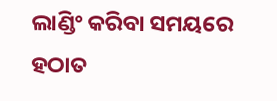ଲାଣ୍ଡିଂ କରିବା ସମୟରେ ହଠାତ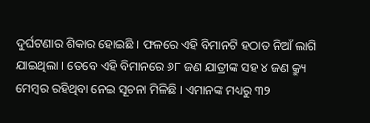ଦୁର୍ଘଟଣାର ଶିକାର ହୋଇଛି । ଫଳରେ ଏହି ବିମାନଟି ହଠାତ ନିଆଁ ଲାଗି ଯାଇଥିଲା । ତେବେ ଏହି ବିମାନରେ ୬୮ ଜଣ ଯାତ୍ରୀଙ୍କ ସହ ୪ ଜଣ କ୍ର୍ୟୁ ମେମ୍ବର ରହିଥିବା ନେଇ ସୂଚନା ମିଳିଛି । ଏମାନଙ୍କ ମଧ୍ୟରୁ ୩୨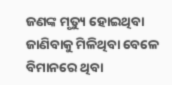ଜଣଙ୍କ ମୃତ୍ୟୁ ହୋଇଥିବା ଜାଣିବାକୁ ମିଳିଥିବା ବେଳେ ବିମାନରେ ଥିବା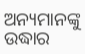ଅନ୍ୟମାନଙ୍କୁ ଉଦ୍ଧାର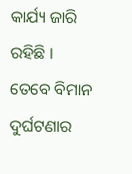କାର୍ଯ୍ୟ ଜାରି ରହିଛି । ତେବେ ବିମାନ ଦୁର୍ଘଟଣାର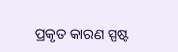ପ୍ରକୃତ କାରଣ ସ୍ପଷ୍ଟ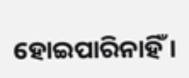ହୋଇପାରିନାହିଁ ।